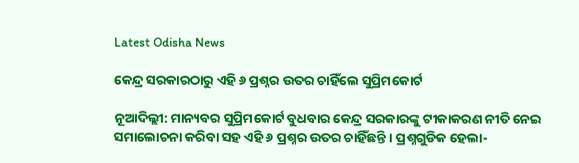Latest Odisha News

କେନ୍ଦ୍ର ସରକାରଠାରୁ ଏହି ୬ ପ୍ରଶ୍ନର ଉତର ଚାହିଁଲେ ସୁପ୍ରିମକୋର୍ଟ

ନୂଆଦିଲ୍ଲୀ: ମାନ୍ୟବର ସୁପ୍ରିମକୋର୍ଟ ବୁଧବାର କେନ୍ଦ୍ର ସରକାରଙ୍କୁ ଟୀକାକରଣ ନୀତି ନେଇ ସମାଲୋଚନା କରିବା ସହ ଏହି ୬ ପ୍ରଶ୍ନର ଉତର ଚାହିଁଛନ୍ତି । ପ୍ରଶ୍ନଗୁଡିକ ହେଲା-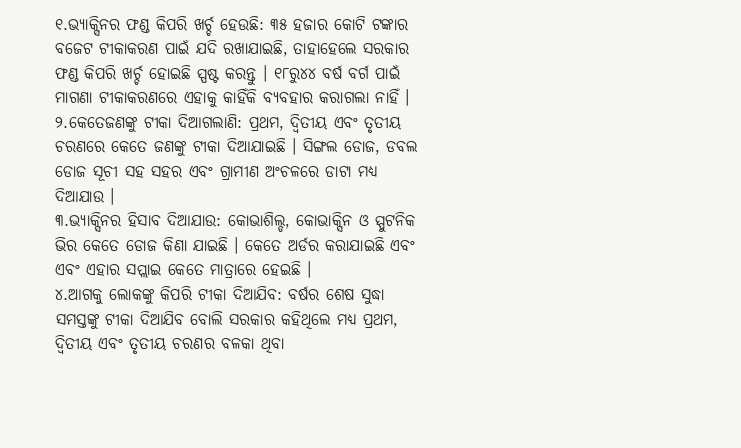୧.ଭ୍ୟାକ୍ସିନର ଫଣ୍ଡ କିପରି ଖର୍ଚ୍ଚ ହେଉଛି: ୩୫ ହଜାର କୋଟି ଟଙ୍କାର ବଜେଟ ଟୀକାକରଣ ପାଇଁ ଯଦି ରଖାଯାଇଛି, ତାହାହେଲେ ସରକାର ଫଣ୍ଡ କିପରି ଖର୍ଚ୍ଚ ହୋଇଛି ସ୍ପଷ୍ଟ କରନ୍ତୁ । ୧୮ରୁ୪୪ ବର୍ଷ ବର୍ଗ ପାଇଁ ମାଗଣା ଟୀକାକରଣରେ ଏହାକୁ କାହିଁକି ବ୍ୟବହାର କରାଗଲା ନାହିଁ ।
୨.କେତେଜଣଙ୍କୁ ଟୀକା ଦିଆଗଲାଣି: ପ୍ରଥମ, ଦ୍ୱିତୀୟ ଏବଂ ତୃତୀୟ ଚରଣରେ କେତେ ଜଣଙ୍କୁ ଟୀକା ଦିଆଯାଇଛି । ସିଙ୍ଗଲ ଡୋଜ, ଡବଲ ଡୋଜ ସୂଚୀ ସହ ସହର ଏବଂ ଗ୍ରାମୀଣ ଅଂଚଳରେ ଡାଟା ମଧ୍ୟ ଦିଆଯାଉ ।
୩.ଭ୍ୟାକ୍ସିନର ହିସାବ ଦିଆଯାଉ: କୋଭାଶିଲ୍ଡ, କୋଭାକ୍ସିନ ଓ ସ୍ପୁଟନିକ ଭିର କେତେ ଡୋଜ କିଣା ଯାଇଛି । କେତେ ଅର୍ଡର କରାଯାଇଛି ଏବଂ ଏବଂ ଏହାର ସପ୍ଲାଇ କେତେ ମାତ୍ରାରେ ହେଇଛି ।
୪.ଆଗକୁ ଲୋକଙ୍କୁ କିପରି ଟୀକା ଦିଆଯିବ: ବର୍ଷର ଶେଷ ସୁଦ୍ଧା ସମସ୍ତଙ୍କୁ ଟୀକା ଦିଆଯିବ ବୋଲି ସରକାର କହିଥିଲେ ମଧ୍ୟ ପ୍ରଥମ, ଦ୍ୱିତୀୟ ଏବଂ ତୃତୀୟ ଚରଣର ବଳକା ଥିବା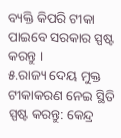ବ୍ୟକ୍ତି କିପରି ଟୀକା ପାଇବେ ସରକାର ସ୍ପଷ୍ଟ କରନ୍ତୁ ।
୫.ରାଜ୍ୟ ଦେୟ ମୁକ୍ତ ଟୀକାକରଣ ନେଇ ସ୍ଥିତି ସ୍ପଷ୍ଟ କରନ୍ତୁ: କେନ୍ଦ୍ର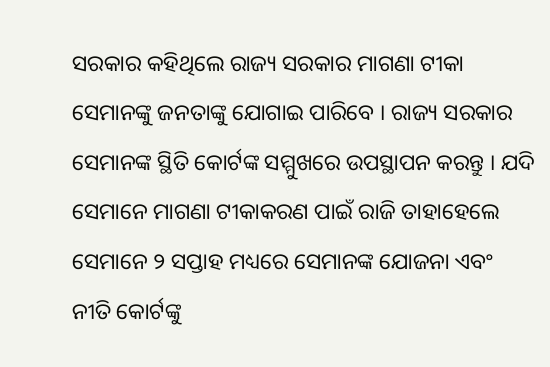ସରକାର କହିଥିଲେ ରାଜ୍ୟ ସରକାର ମାଗଣା ଟୀକା ସେମାନଙ୍କୁ ଜନତାଙ୍କୁ ଯୋଗାଇ ପାରିବେ । ରାଜ୍ୟ ସରକାର ସେମାନଙ୍କ ସ୍ଥିତି କୋର୍ଟଙ୍କ ସମ୍ମୁଖରେ ଉପସ୍ଥାପନ କରନ୍ତୁ । ଯଦି ସେମାନେ ମାଗଣା ଟୀକାକରଣ ପାଇଁ ରାଜି ତାହାହେଲେ ସେମାନେ ୨ ସପ୍ତାହ ମଧ୍ୟରେ ସେମାନଙ୍କ ଯୋଜନା ଏବଂ ନୀତି କୋର୍ଟଙ୍କୁ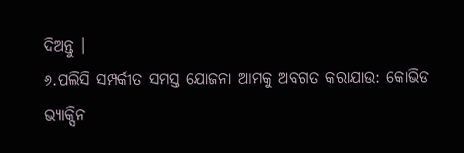ଦିଅନ୍ତୁ ।
୬.ପଲିସି ସମ୍ପର୍କୀତ ସମସ୍ତ ଯୋଜନା ଆମକୁ ଅବଗତ କରାଯାଉ: କୋଭିଡ ଭ୍ୟାକ୍ସିନ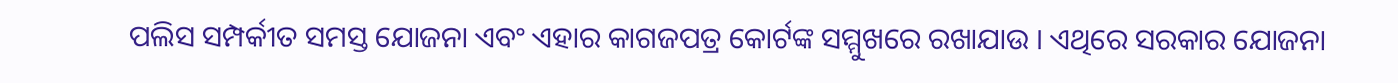ପଲିସ ସମ୍ପର୍କୀତ ସମସ୍ତ ଯୋଜନା ଏବଂ ଏହାର କାଗଜପତ୍ର କୋର୍ଟଙ୍କ ସମ୍ମୁଖରେ ରଖାଯାଉ । ଏଥିରେ ସରକାର ଯୋଜନା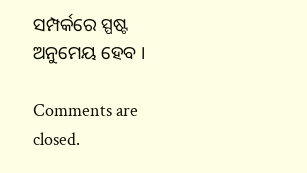ସମ୍ପର୍କରେ ସ୍ପଷ୍ଟ ଅନୁମେୟ ହେବ ।

Comments are closed.